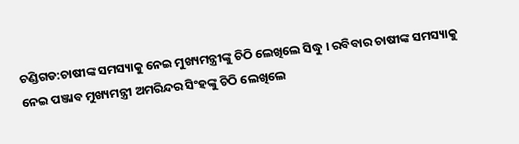ଚଣ୍ଡିଗଡ:ଚାଷୀଙ୍କ ସମସ୍ୟାକୁ ନେଇ ମୁଖ୍ୟମନ୍ତ୍ରୀଙ୍କୁ ଚିଠି ଲେଖିଲେ ସିଦ୍ଧୁ । ରବିବାର ଚାଷୀଙ୍କ ସମସ୍ୟାକୁ ନେଇ ପଞ୍ଜାବ ମୁଖ୍ୟମନ୍ତ୍ରୀ ଅମରିନ୍ଦର ସିଂହଙ୍କୁ ଚିଠି ଲେଖିଲେ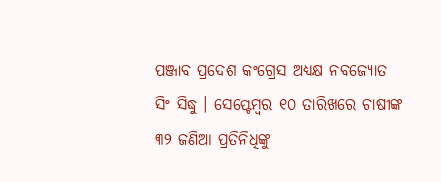ପଞ୍ଜାବ ପ୍ରଦେଶ କଂଗ୍ରେସ ଅଧ୍ୟକ୍ଷ ନବଜ୍ୟୋତ ସିଂ ସିଦ୍ଧୁ । ସେପ୍ଟେମ୍ବର ୧୦ ତାରିଖରେ ଚାଷୀଙ୍କ ୩୨ ଜଣିଆ ପ୍ରତିନିଧିଙ୍କୁ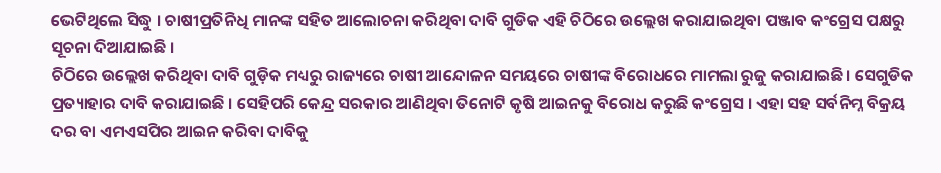ଭେଟିଥିଲେ ସିଦ୍ଧୁ । ଚାଷୀପ୍ରତିନିଧି ମାନଙ୍କ ସହିତ ଆଲୋଚନା କରିଥିବା ଦାବି ଗୁଡିକ ଏହି ଚିଠିରେ ଉଲ୍ଲେଖ କରାଯାଇଥିବା ପଞ୍ଜାବ କଂଗ୍ରେସ ପକ୍ଷରୁ ସୂଚନା ଦିଆଯାଇଛି ।
ଚିଠିରେ ଉଲ୍ଲେଖ କରିଥିବା ଦାବି ଗୁଡ଼ିକ ମଧ୍ୟରୁ ରାଜ୍ୟରେ ଚାଷୀ ଆନ୍ଦୋଳନ ସମୟରେ ଚାଷୀଙ୍କ ବିରୋଧରେ ମାମଲା ରୁଜୁ କରାଯାଇଛି। ସେଗୁଡିକ ପ୍ରତ୍ୟାହାର ଦାବି କରାଯାଇଛି । ସେହିପରି କେନ୍ଦ୍ର ସରକାର ଆଣିଥିବା ତିନୋଟି କୃଷି ଆଇନକୁ ବିରୋଧ କରୁଛି କଂଗ୍ରେସ । ଏହା ସହ ସର୍ବନିମ୍ନ ବିକ୍ରୟ ଦର ବା ଏମଏସପିର ଆଇନ କରିବା ଦାବିକୁ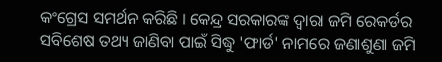କଂଗ୍ରେସ ସମର୍ଥନ କରିଛି । କେନ୍ଦ୍ର ସରକାରଙ୍କ ଦ୍ୱାରା ଜମି ରେକର୍ଡର ସବିଶେଷ ତଥ୍ୟ ଜାଣିବା ପାଇଁ ସିଦ୍ଧୁ 'ଫାର୍ଡ' ନାମରେ ଜଣାଶୁଣା ଜମି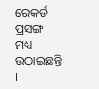ରେକର୍ଡ ପ୍ରସଙ୍ଗ ମଧ୍ୟ ଉଠାଇଛନ୍ତି ।